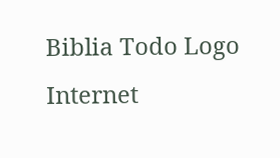Biblia Todo Logo
Internet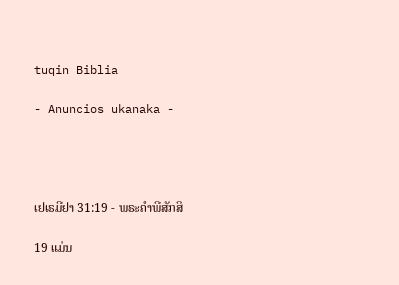tuqin Biblia

- Anuncios ukanaka -




ເຢເຣມີຢາ 31:19 - ພຣະຄຳພີສັກສິ

19 ແມ່ນ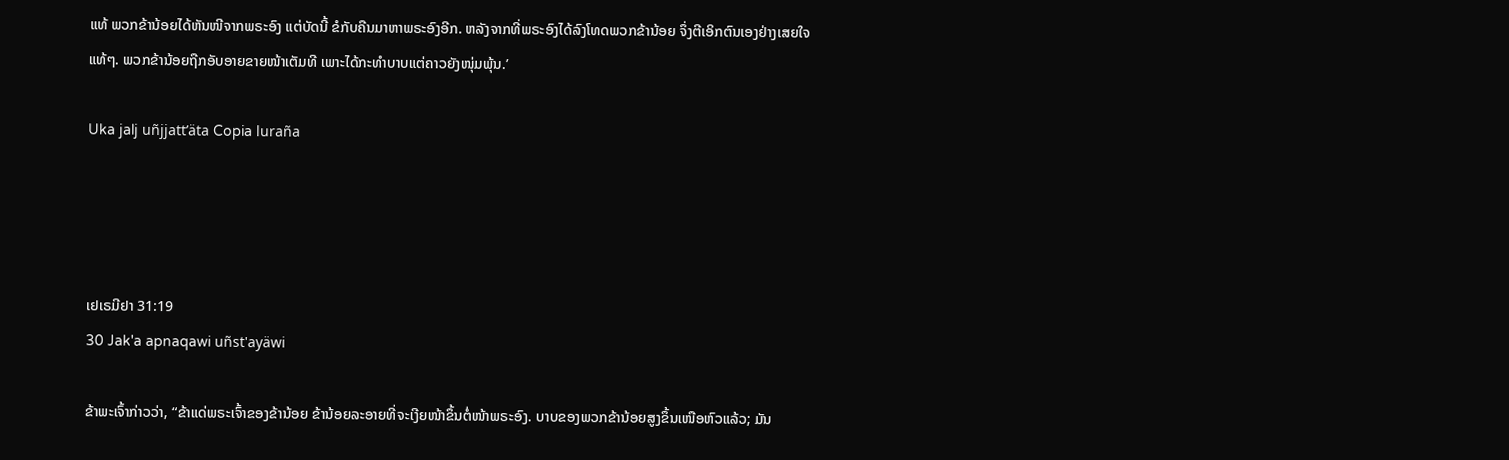ແທ້ ພວກຂ້ານ້ອຍໄດ້ຫັນໜີຈາກພຣະອົງ ແຕ່ບັດນີ້ ຂໍກັບຄືນມາຫາພຣະອົງອີກ. ຫລັງຈາກທີ່ພຣະອົງໄດ້ລົງໂທດພວກຂ້ານ້ອຍ ຈຶ່ງຕີເອິກຕົນເອງຢ່າງເສຍໃຈແທ້ໆ. ພວກຂ້ານ້ອຍຖືກອັບອາຍຂາຍໜ້າເຕັມທີ ເພາະໄດ້ກະທຳບາບແຕ່ຄາວຍັງໜຸ່ມພຸ້ນ.’

Uka jalj uñjjattʼäta Copia luraña




ເຢເຣມີຢາ 31:19
30 Jak'a apnaqawi uñst'ayäwi

ຂ້າພະເຈົ້າກ່າວວ່າ, “ຂ້າແດ່ພຣະເຈົ້າຂອງຂ້ານ້ອຍ ຂ້ານ້ອຍລະອາຍທີ່ຈະເງີຍໜ້າຂຶ້ນຕໍ່ໜ້າພຣະອົງ. ບາບຂອງພວກຂ້ານ້ອຍສູງຂຶ້ນເໜືອຫົວແລ້ວ; ມັນ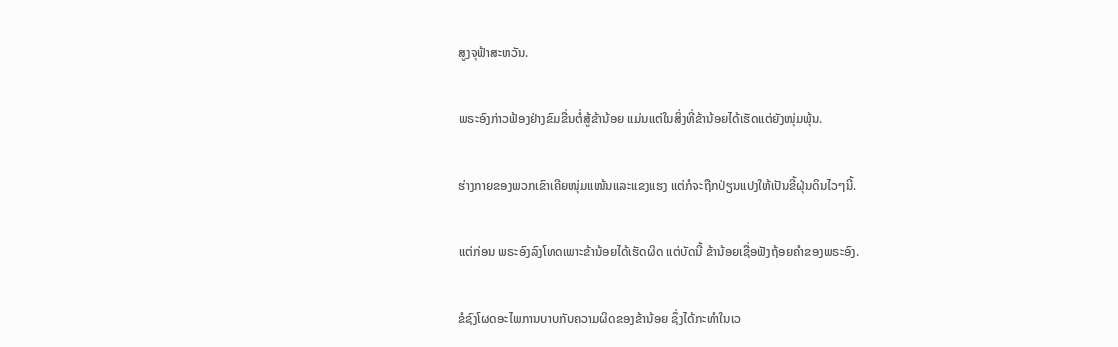ສູງຈຸຟ້າສະຫວັນ.


ພຣະອົງກ່າວຟ້ອງຢ່າງຂົມຂື່ນຕໍ່ສູ້ຂ້ານ້ອຍ ແມ່ນແຕ່ໃນສິ່ງທີ່ຂ້ານ້ອຍໄດ້ເຮັດແຕ່ຍັງໜຸ່ມພຸ້ນ.


ຮ່າງກາຍຂອງພວກເຂົາເຄີຍໜຸ່ມແໜ້ນແລະແຂງແຮງ ແຕ່ກໍຈະຖືກປ່ຽນແປງໃຫ້ເປັນຂີ້ຝຸ່ນດິນໄວໆນີ້.


ແຕ່ກ່ອນ ພຣະອົງລົງໂທດເພາະຂ້ານ້ອຍໄດ້ເຮັດຜິດ ແຕ່ບັດນີ້ ຂ້ານ້ອຍເຊື່ອຟັງຖ້ອຍຄຳຂອງພຣະອົງ.


ຂໍຊົງໂຜດອະໄພການບາບກັບຄວາມຜິດຂອງຂ້ານ້ອຍ ຊຶ່ງໄດ້ກະທຳໃນເວ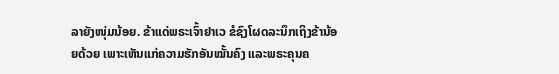ລາຍັງໜຸ່ມນ້ອຍ. ຂ້າແດ່ພຣະເຈົ້າຢາເວ ຂໍຊົງໂຜດລະນຶກເຖິງຂ້ານ້ອຍດ້ວຍ ເພາະເຫັນແກ່ຄວາມຮັກອັນໝັ້ນຄົງ ແລະພຣະຄຸນຄ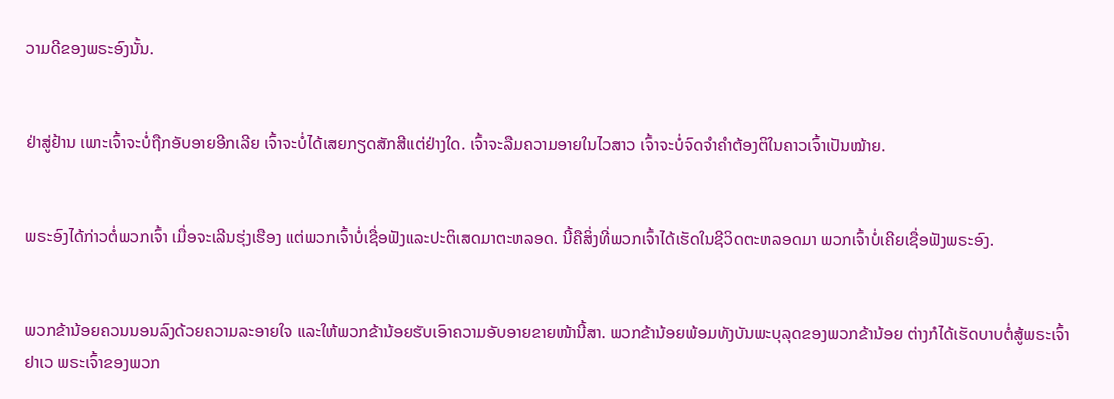ວາມດີຂອງພຣະອົງນັ້ນ.


ຢ່າສູ່ຢ້ານ ເພາະເຈົ້າຈະບໍ່ຖືກອັບອາຍອີກເລີຍ ເຈົ້າຈະບໍ່ໄດ້ເສຍກຽດສັກສີແຕ່ຢ່າງໃດ. ເຈົ້າຈະລືມຄວາມອາຍໃນໄວສາວ ເຈົ້າຈະບໍ່ຈົດຈຳຄຳຕ້ອງຕິໃນຄາວເຈົ້າເປັນໝ້າຍ.


ພຣະອົງໄດ້ກ່າວຕໍ່ພວກເຈົ້າ ເມື່ອຈະເລີນຮຸ່ງເຮືອງ ແຕ່ພວກເຈົ້າບໍ່ເຊື່ອຟັງແລະປະຕິເສດມາຕະຫລອດ. ນີ້ຄືສິ່ງທີ່ພວກເຈົ້າໄດ້ເຮັດໃນຊີວິດຕະຫລອດມາ ພວກເຈົ້າບໍ່ເຄີຍເຊື່ອຟັງພຣະອົງ.


ພວກຂ້ານ້ອຍຄວນນອນລົງດ້ວຍຄວາມລະອາຍໃຈ ແລະໃຫ້ພວກຂ້ານ້ອຍຮັບເອົາຄວາມອັບອາຍຂາຍໜ້ານີ້ສາ. ພວກຂ້ານ້ອຍພ້ອມທັງບັນພະບຸລຸດຂອງພວກຂ້ານ້ອຍ ຕ່າງກໍໄດ້ເຮັດບາບຕໍ່ສູ້ພຣະເຈົ້າຢາເວ ພຣະເຈົ້າຂອງພວກ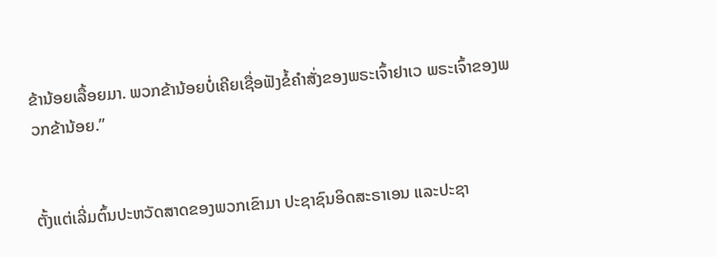ຂ້ານ້ອຍເລື້ອຍມາ. ພວກຂ້ານ້ອຍບໍ່ເຄີຍເຊື່ອຟັງຂໍ້ຄຳສັ່ງຂອງພຣະເຈົ້າຢາເວ ພຣະເຈົ້າຂອງພວກຂ້ານ້ອຍ.”


ຕັ້ງແຕ່ເລີ່ມຕົ້ນປະຫວັດສາດຂອງພວກເຂົາມາ ປະຊາຊົນອິດສະຣາເອນ ແລະປະຊາ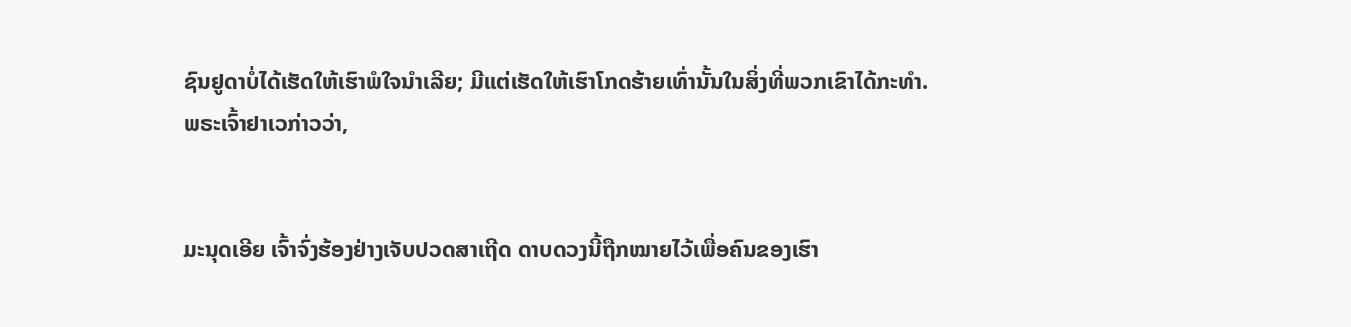ຊົນຢູດາບໍ່ໄດ້ເຮັດໃຫ້ເຮົາພໍໃຈນຳເລີຍ; ມີແຕ່ເຮັດໃຫ້ເຮົາໂກດຮ້າຍເທົ່ານັ້ນໃນສິ່ງທີ່ພວກເຂົາໄດ້ກະທຳ. ພຣະເຈົ້າຢາເວກ່າວວ່າ,


ມະນຸດເອີຍ ເຈົ້າຈົ່ງຮ້ອງຢ່າງເຈັບປວດສາເຖີດ ດາບດວງນີ້ຖືກໝາຍໄວ້ເພື່ອຄົນຂອງເຮົາ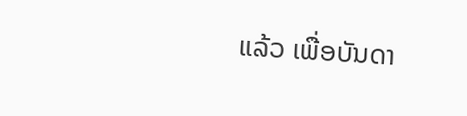ແລ້ວ ເພື່ອບັນດາ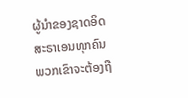ຜູ້ນຳຂອງຊາດອິດສະຣາເອນທຸກຄົນ ພວກເຂົາຈະຕ້ອງຖື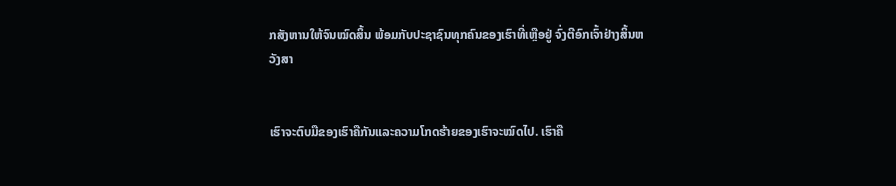ກສັງຫານໃຫ້ຈົນໝົດສິ້ນ ພ້ອມກັບປະຊາຊົນທຸກຄົນຂອງເຮົາທີ່ເຫຼືອຢູ່ ຈົ່ງຕີອົກເຈົ້າຢ່າງສິ້ນຫວັງສາ


ເຮົາຈະຕົບມືຂອງເຮົາຄືກັນແລະຄວາມໂກດຮ້າຍຂອງເຮົາຈະໝົດໄປ. ເຮົາຄື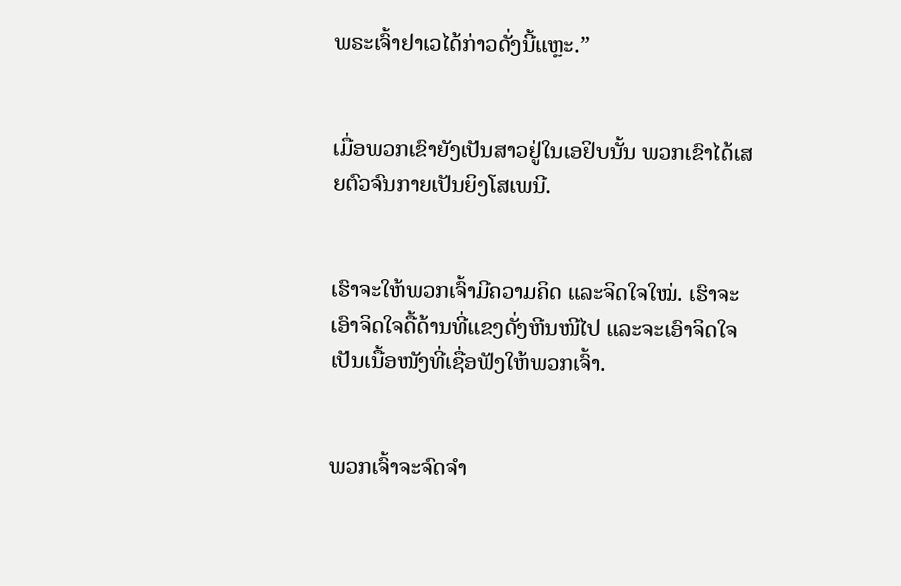ພຣະເຈົ້າຢາເວໄດ້ກ່າວດັ່ງນີ້ແຫຼະ.”


ເມື່ອພວກເຂົາຍັງເປັນສາວຢູ່ໃນເອຢິບນັ້ນ ພວກເຂົາໄດ້ເສຍຕົວຈົນກາຍເປັນຍິງໂສເພນີ.


ເຮົາຈະໃຫ້ພວກເຈົ້າມີຄວາມຄິດ ແລະຈິດໃຈໃໝ່. ເຮົາຈະເອົາຈິດໃຈດື້ດ້ານທີ່ແຂງດັ່ງຫີນໜີໄປ ແລະຈະເອົາຈິດໃຈເປັນເນື້ອໜັງທີ່ເຊື່ອຟັງໃຫ້ພວກເຈົ້າ.


ພວກເຈົ້າຈະຈົດຈຳ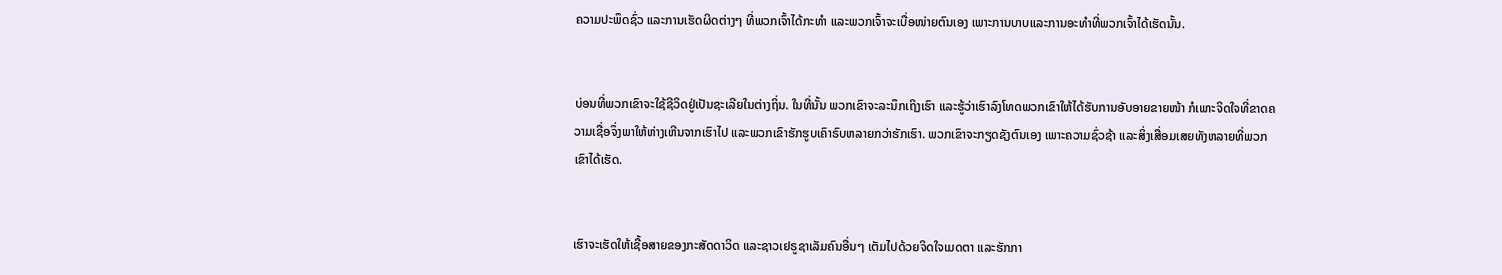ຄວາມປະພຶດຊົ່ວ ແລະການເຮັດຜິດຕ່າງໆ ທີ່ພວກເຈົ້າໄດ້ກະທຳ ແລະພວກເຈົ້າຈະເບື່ອໜ່າຍຕົນເອງ ເພາະການບາບແລະການອະທຳທີ່ພວກເຈົ້າໄດ້ເຮັດນັ້ນ.


ບ່ອນທີ່ພວກເຂົາຈະໃຊ້ຊີວິດຢູ່ເປັນຊະເລີຍໃນຕ່າງຖິ່ນ. ໃນທີ່ນັ້ນ ພວກເຂົາຈະລະນຶກເຖິງເຮົາ ແລະຮູ້ວ່າເຮົາລົງໂທດພວກເຂົາໃຫ້ໄດ້ຮັບການອັບອາຍຂາຍໜ້າ ກໍເພາະຈິດໃຈທີ່ຂາດຄວາມເຊື່ອຈຶ່ງພາໃຫ້ຫ່າງເຫີນຈາກເຮົາໄປ ແລະພວກເຂົາຮັກຮູບເຄົາຣົບຫລາຍກວ່າຮັກເຮົາ. ພວກເຂົາຈະກຽດຊັງຕົນເອງ ເພາະຄວາມຊົ່ວຊ້າ ແລະສິ່ງເສື່ອມເສຍທັງຫລາຍທີ່ພວກເຂົາໄດ້ເຮັດ.


ເຮົາຈະເຮັດໃຫ້ເຊື້ອສາຍຂອງກະສັດດາວິດ ແລະຊາວເຢຣູຊາເລັມຄົນອື່ນໆ ເຕັມໄປດ້ວຍຈິດໃຈເມດຕາ ແລະຮັກກາ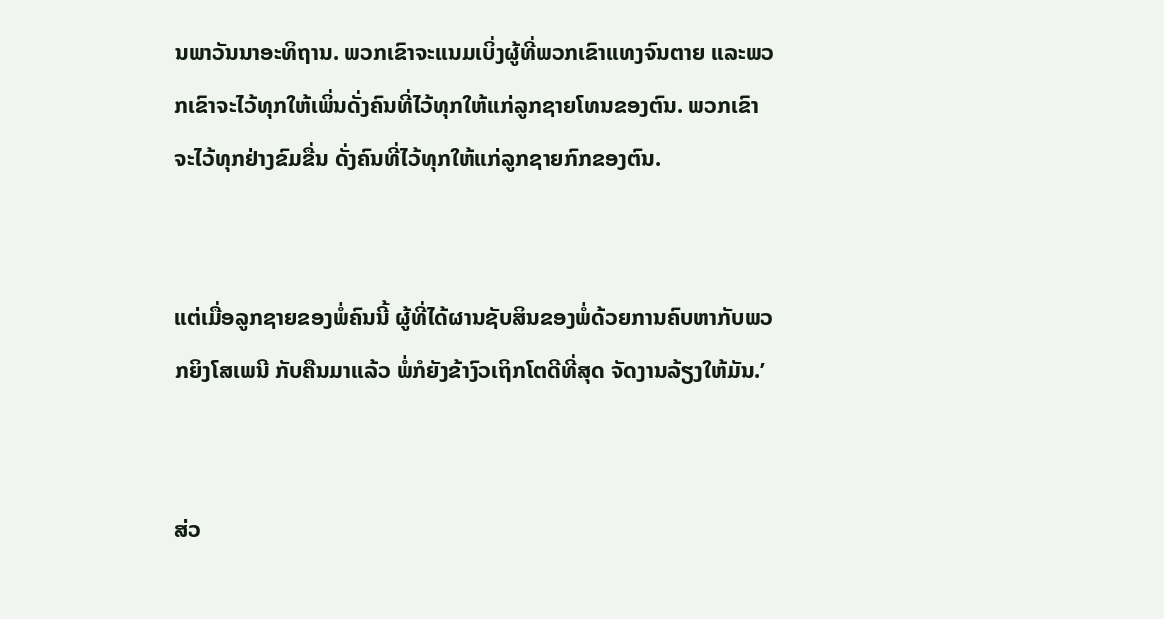ນພາວັນນາອະທິຖານ. ພວກເຂົາຈະແນມເບິ່ງຜູ້ທີ່ພວກເຂົາແທງຈົນຕາຍ ແລະພວກເຂົາຈະໄວ້ທຸກໃຫ້ເພິ່ນດັ່ງຄົນທີ່ໄວ້ທຸກໃຫ້ແກ່ລູກຊາຍໂທນຂອງຕົນ. ພວກເຂົາຈະໄວ້ທຸກຢ່າງຂົມຂື່ນ ດັ່ງຄົນທີ່ໄວ້ທຸກໃຫ້ແກ່ລູກຊາຍກົກຂອງຕົນ.


ແຕ່ເມື່ອລູກຊາຍຂອງພໍ່ຄົນນີ້ ຜູ້ທີ່ໄດ້ຜານຊັບສິນຂອງພໍ່ດ້ວຍການຄົບຫາກັບພວກຍິງໂສເພນີ ກັບຄືນມາແລ້ວ ພໍ່ກໍຍັງຂ້າງົວເຖິກໂຕດີທີ່ສຸດ ຈັດງານລ້ຽງໃຫ້ມັນ.’


ສ່ວ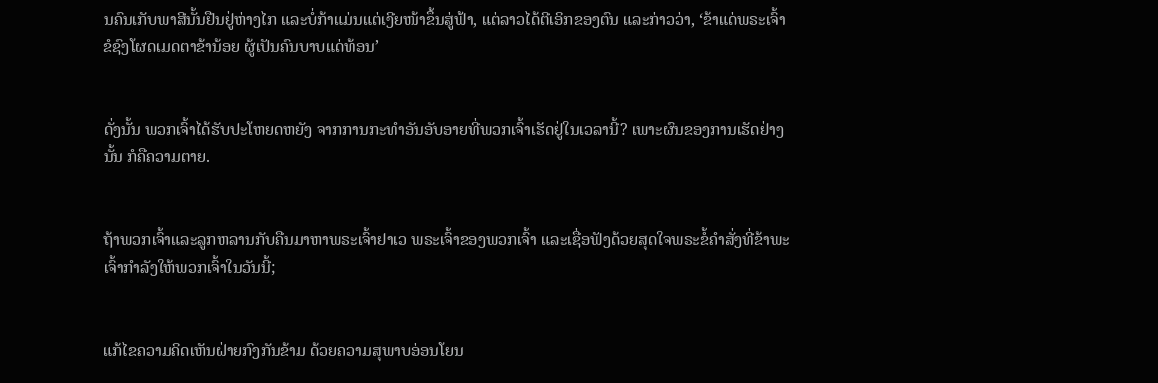ນຄົນເກັບພາສີນັ້ນຢືນຢູ່ຫ່າງໄກ ແລະບໍ່ກ້າແມ່ນແຕ່ເງີຍໜ້າຂຶ້ນສູ່ຟ້າ, ແຕ່ລາວໄດ້ຕີເອິກຂອງຕົນ ແລະກ່າວວ່າ, ‘ຂ້າແດ່ພຣະເຈົ້າ ຂໍຊົງໂຜດເມດຕາຂ້ານ້ອຍ ຜູ້ເປັນຄົນບາບແດ່ທ້ອນ’


ດັ່ງນັ້ນ ພວກເຈົ້າໄດ້ຮັບປະໂຫຍດຫຍັງ ຈາກການກະທຳອັນອັບອາຍທີ່ພວກເຈົ້າເຮັດຢູ່ໃນເວລານີ້? ເພາະຜົນຂອງການເຮັດຢ່າງນັ້ນ ກໍຄືຄວາມຕາຍ.


ຖ້າພວກເຈົ້າແລະລູກຫລານກັບຄືນມາຫາພຣະເຈົ້າຢາເວ ພຣະເຈົ້າຂອງພວກເຈົ້າ ແລະເຊື່ອຟັງດ້ວຍສຸດໃຈພຣະຂໍ້ຄຳສັ່ງທີ່ຂ້າພະເຈົ້າກຳລັງໃຫ້ພວກເຈົ້າໃນວັນນີ້;


ແກ້ໄຂຄວາມຄິດເຫັນຝ່າຍກົງກັນຂ້າມ ດ້ວຍຄວາມສຸພາບອ່ອນໂຍນ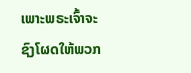ເພາະພຣະເຈົ້າຈະຊົງໂຜດໃຫ້ພວກ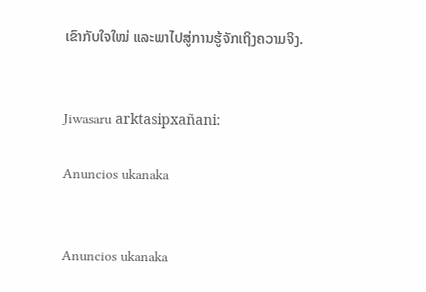ເຂົາກັບໃຈໃໝ່ ແລະພາໄປສູ່ການຮູ້ຈັກເຖິງຄວາມຈິງ.


Jiwasaru arktasipxañani:

Anuncios ukanaka


Anuncios ukanaka